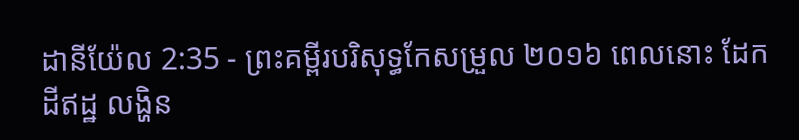ដានីយ៉ែល 2:35 - ព្រះគម្ពីរបរិសុទ្ធកែសម្រួល ២០១៦ ពេលនោះ ដែក ដីឥដ្ឋ លង្ហិន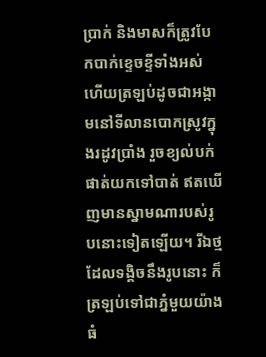ប្រាក់ និងមាសក៏ត្រូវបែកបាក់ខ្ទេចខ្ទីទាំងអស់ ហើយត្រឡប់ដូចជាអង្កាមនៅទីលានបោកស្រូវក្នុងរដូវប្រាំង រួចខ្យល់បក់ផាត់យកទៅបាត់ ឥតឃើញមានស្នាមណារបស់រូបនោះទៀតឡើយ។ រីឯថ្មដែលទង្គិចនឹងរូបនោះ ក៏ត្រឡប់ទៅជាភ្នំមួយយ៉ាងធំ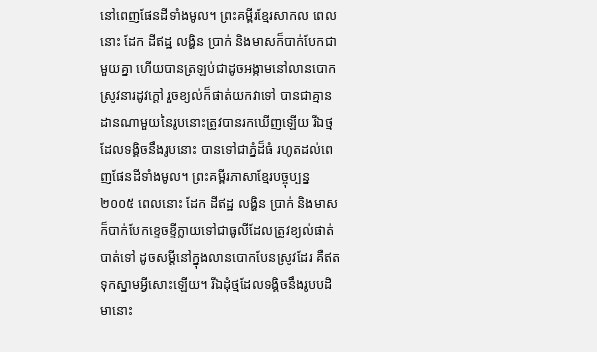នៅពេញផែនដីទាំងមូល។ ព្រះគម្ពីរខ្មែរសាកល ពេលនោះ ដែក ដីឥដ្ឋ លង្ហិន ប្រាក់ និងមាសក៏បាក់បែកជាមួយគ្នា ហើយបានត្រឡប់ជាដូចអង្កាមនៅលានបោកស្រូវនារដូវក្ដៅ រួចខ្យល់ក៏ផាត់យកវាទៅ បានជាគ្មានដានណាមួយនៃរូបនោះត្រូវបានរកឃើញឡើយ រីឯថ្មដែលទង្គិចនឹងរូបនោះ បានទៅជាភ្នំដ៏ធំ រហូតដល់ពេញផែនដីទាំងមូល។ ព្រះគម្ពីរភាសាខ្មែរបច្ចុប្បន្ន ២០០៥ ពេលនោះ ដែក ដីឥដ្ឋ លង្ហិន ប្រាក់ និងមាស ក៏បាក់បែកខ្ទេចខ្ទីក្លាយទៅជាធូលីដែលត្រូវខ្យល់ផាត់បាត់ទៅ ដូចសម្ដីនៅក្នុងលានបោកបែនស្រូវដែរ គឺឥតទុកស្នាមអ្វីសោះឡើយ។ រីឯដុំថ្មដែលទង្គិចនឹងរូបបដិមានោះ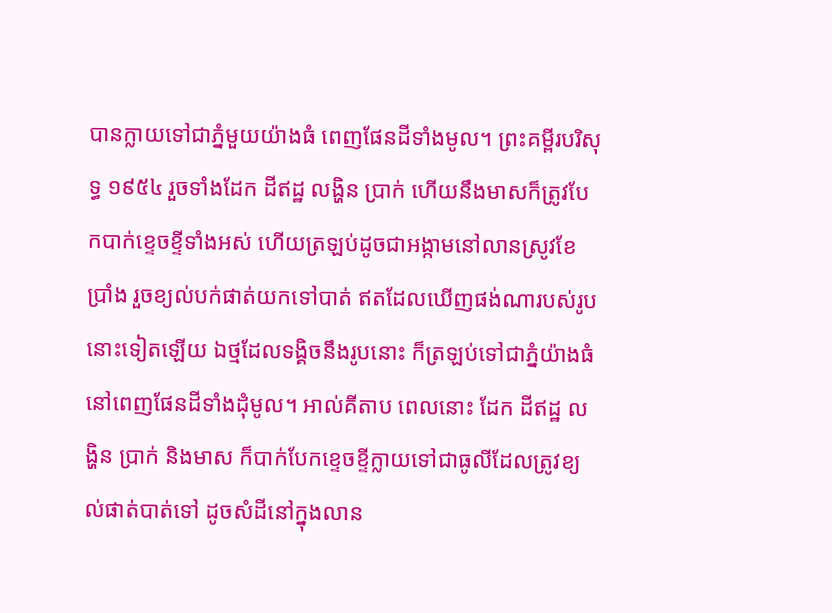បានក្លាយទៅជាភ្នំមួយយ៉ាងធំ ពេញផែនដីទាំងមូល។ ព្រះគម្ពីរបរិសុទ្ធ ១៩៥៤ រួចទាំងដែក ដីឥដ្ឋ លង្ហិន ប្រាក់ ហើយនឹងមាសក៏ត្រូវបែកបាក់ខ្ទេចខ្ទីទាំងអស់ ហើយត្រឡប់ដូចជាអង្កាមនៅលានស្រូវខែប្រាំង រួចខ្យល់បក់ផាត់យកទៅបាត់ ឥតដែលឃើញផង់ណារបស់រូបនោះទៀតឡើយ ឯថ្មដែលទង្គិចនឹងរូបនោះ ក៏ត្រឡប់ទៅជាភ្នំយ៉ាងធំនៅពេញផែនដីទាំងដុំមូល។ អាល់គីតាប ពេលនោះ ដែក ដីឥដ្ឋ លង្ហិន ប្រាក់ និងមាស ក៏បាក់បែកខ្ទេចខ្ទីក្លាយទៅជាធូលីដែលត្រូវខ្យល់ផាត់បាត់ទៅ ដូចសំដីនៅក្នុងលាន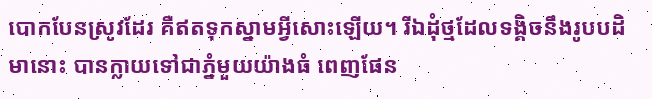បោកបែនស្រូវដែរ គឺឥតទុកស្នាមអ្វីសោះឡើយ។ រីឯដុំថ្មដែលទង្គិចនឹងរូបបដិមានោះ បានក្លាយទៅជាភ្នំមួយយ៉ាងធំ ពេញផែន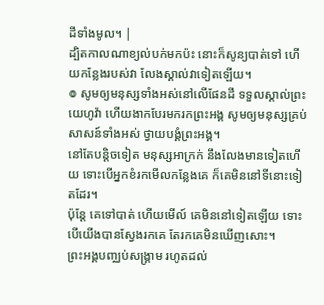ដីទាំងមូល។ |
ដ្បិតកាលណាខ្យល់បក់មកប៉ះ នោះក៏សូន្យបាត់ទៅ ហើយកន្លែងរបស់វា លែងស្គាល់វាទៀតឡើយ។
៙ សូមឲ្យមនុស្សទាំងអស់នៅលើផែនដី ទទួលស្គាល់ព្រះយេហូវ៉ា ហើយងាកបែរមករកព្រះអង្គ សូមឲ្យមនុស្សគ្រប់សាសន៍ទាំងអស់ ថ្វាយបង្គំព្រះអង្គ។
នៅតែបន្តិចទៀត មនុស្សអាក្រក់ នឹងលែងមានទៀតហើយ ទោះបើអ្នកខំរកមើលកន្លែងគេ ក៏គេមិននៅទីនោះទៀតដែរ។
ប៉ុន្ដែ គេទៅបាត់ ហើយមើល៍ គេមិននៅទៀតឡើយ ទោះបើយើងបានស្វែងរកគេ តែរកគេមិនឃើញសោះ។
ព្រះអង្គបញ្ឈប់សង្គ្រាម រហូតដល់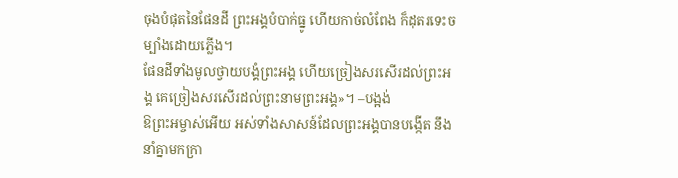ចុងបំផុតនៃផែនដី ព្រះអង្គបំបាក់ធ្នូ ហើយកាច់លំពែង ក៏ដុតរទេះចម្បាំងដោយភ្លើង។
ផែនដីទាំងមូលថ្វាយបង្គំព្រះអង្គ ហើយច្រៀងសរសើរដល់ព្រះអង្គ គេច្រៀងសរសើរដល់ព្រះនាមព្រះអង្គ»។ –បង្អង់
ឱព្រះអម្ចាស់អើយ អស់ទាំងសាសន៍ដែលព្រះអង្គបានបង្កើត នឹងនាំគ្នាមកក្រា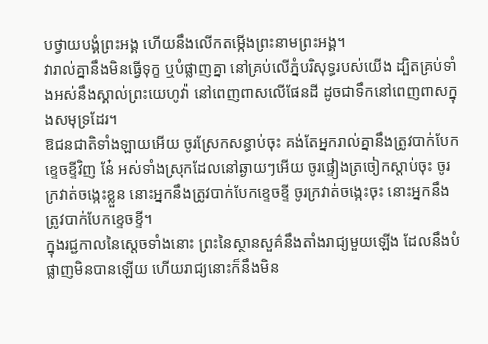បថ្វាយបង្គំព្រះអង្គ ហើយនឹងលើកតម្កើងព្រះនាមព្រះអង្គ។
វារាល់គ្នានឹងមិនធ្វើទុក្ខ ឬបំផ្លាញគ្នា នៅគ្រប់លើភ្នំបរិសុទ្ធរបស់យើង ដ្បិតគ្រប់ទាំងអស់នឹងស្គាល់ព្រះយេហូវ៉ា នៅពេញពាសលើផែនដី ដូចជាទឹកនៅពេញពាសក្នុងសមុទ្រដែរ។
ឱជនជាតិទាំងឡាយអើយ ចូរស្រែកសន្ធាប់ចុះ គង់តែអ្នករាល់គ្នានឹងត្រូវបាក់បែកខ្ទេចខ្ទីវិញ នែ៎ អស់ទាំងស្រុកដែលនៅឆ្ងាយៗអើយ ចូរផ្ទៀងត្រចៀកស្តាប់ចុះ ចូរក្រវាត់ចង្កេះខ្លួន នោះអ្នកនឹងត្រូវបាក់បែកខ្ទេចខ្ទី ចូរក្រវាត់ចង្កេះចុះ នោះអ្នកនឹងត្រូវបាក់បែកខ្ទេចខ្ទី។
ក្នុងរជ្ជកាលនៃស្តេចទាំងនោះ ព្រះនៃស្ថានសួគ៌នឹងតាំងរាជ្យមួយឡើង ដែលនឹងបំផ្លាញមិនបានឡើយ ហើយរាជ្យនោះក៏នឹងមិន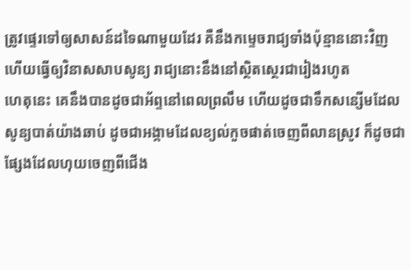ត្រូវផ្ទេរទៅឲ្យសាសន៍ដទៃណាមួយដែរ គឺនឹងកម្ទេចរាជ្យទាំងប៉ុន្មាននោះវិញ ហើយធ្វើឲ្យវិនាសសាបសូន្យ រាជ្យនោះនឹងនៅស្ថិតស្ថេរជារៀងរហូត
ហេតុនេះ គេនឹងបានដូចជាអ័ព្ទនៅពេលព្រលឹម ហើយដូចជាទឹកសន្សើមដែលសូន្យបាត់យ៉ាងឆាប់ ដូចជាអង្កាមដែលខ្យល់កួចផាត់ចេញពីលានស្រូវ ក៏ដូចជាផ្សែងដែលហុយចេញពីជើង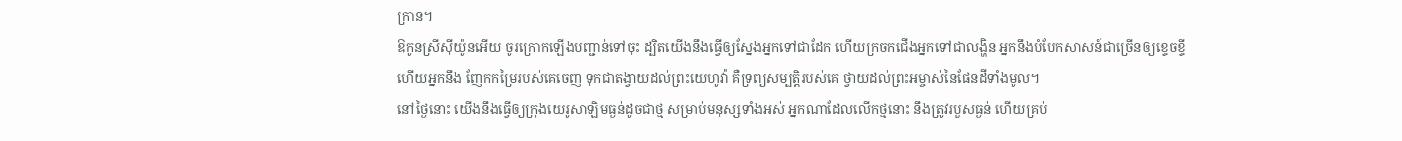ក្រាន។
ឱកូនស្រីស៊ីយ៉ូនអើយ ចូរក្រោកឡើងបញ្ជាន់ទៅចុះ ដ្បិតយើងនឹងធ្វើឲ្យស្នែងអ្នកទៅជាដែក ហើយក្រចកជើងអ្នកទៅជាលង្ហិន អ្នកនឹងបំបែកសាសន៍ជាច្រើនឲ្យខ្ទេចខ្ទី ហើយអ្នកនឹង ញែកកម្រៃរបស់គេចេញ ទុកជាតង្វាយដល់ព្រះយេហូវ៉ា គឺទ្រព្យសម្បត្តិរបស់គេ ថ្វាយដល់ព្រះអម្ចាស់នៃផែនដីទាំងមូល។
នៅថ្ងៃនោះ យើងនឹងធ្វើឲ្យក្រុងយេរូសាឡិមធ្ងន់ដូចជាថ្ម សម្រាប់មនុស្សទាំងអស់ អ្នកណាដែលលើកថ្មនោះ នឹងត្រូវរបួសធ្ងន់ ហើយគ្រប់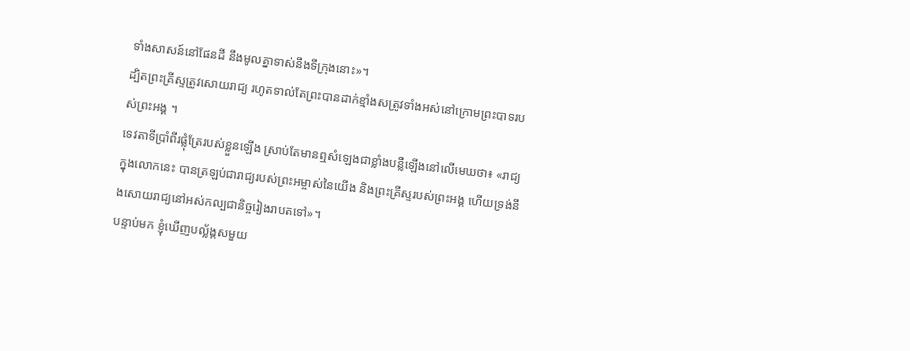ទាំងសាសន៍នៅផែនដី នឹងមូលគ្នាទាស់នឹងទីក្រុងនោះ»។
ដ្បិតព្រះគ្រីស្ទត្រូវសោយរាជ្យ រហូតទាល់តែព្រះបានដាក់ខ្មាំងសត្រូវទាំងអស់នៅក្រោមព្រះបាទរបស់ព្រះអង្គ ។
ទេវតាទីប្រាំពីរផ្លុំត្រែរបស់ខ្លួនឡើង ស្រាប់តែមានឮសំឡេងជាខ្លាំងបន្លឺឡើងនៅលើមេឃថា៖ «រាជ្យក្នុងលោកនេះ បានត្រឡប់ជារាជ្យរបស់ព្រះអម្ចាស់នៃយើង និងព្រះគ្រីស្ទរបស់ព្រះអង្គ ហើយទ្រង់នឹងសោយរាជ្យនៅអស់កល្បជានិច្ចរៀងរាបតទៅ»។
បន្ទាប់មក ខ្ញុំឃើញបល្ល័ង្កសមួយ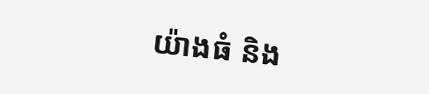យ៉ាងធំ និង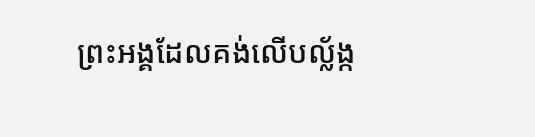ព្រះអង្គដែលគង់លើបល្ល័ង្ក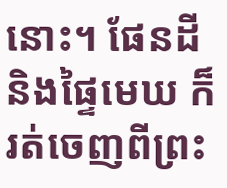នោះ។ ផែនដី និងផ្ទៃមេឃ ក៏រត់ចេញពីព្រះ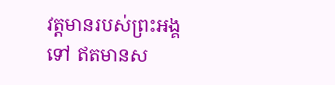វត្តមានរបស់ព្រះអង្គទៅ ឥតមានស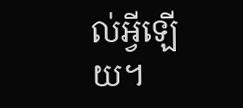ល់អ្វីឡើយ។